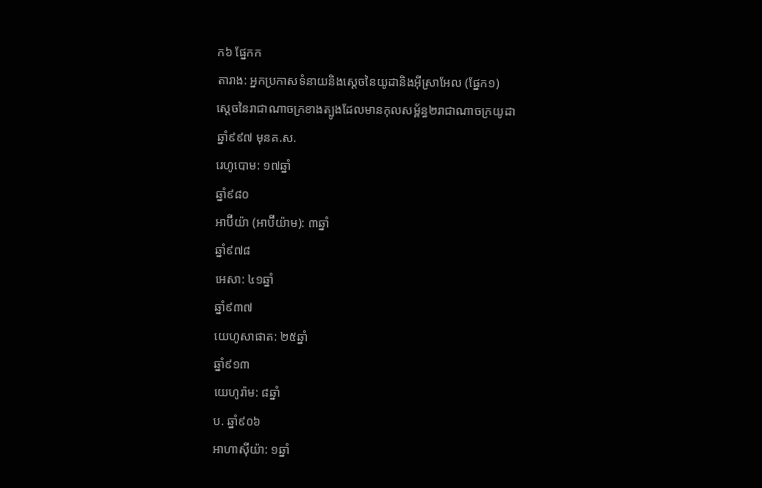ក៦ ផ្នែកក
តារាង: អ្នកប្រកាសទំនាយនិងស្ដេចនៃយូដានិងអ៊ីស្រាអែល (ផ្នែក១)
ស្ដេចនៃរាជាណាចក្រខាងត្បូងដែលមានកុលសម្ព័ន្ធ២រាជាណាចក្រយូដា
ឆ្នាំ៩៩៧ មុនគ.ស.
រេហូបោម: ១៧ឆ្នាំ
ឆ្នាំ៩៨០
អាប៊ីយ៉ា (អាប៊ីយ៉ាម): ៣ឆ្នាំ
ឆ្នាំ៩៧៨
អេសា: ៤១ឆ្នាំ
ឆ្នាំ៩៣៧
យេហូសាផាត: ២៥ឆ្នាំ
ឆ្នាំ៩១៣
យេហូរ៉ាម: ៨ឆ្នាំ
ប. ឆ្នាំ៩០៦
អាហាស៊ីយ៉ា: ១ឆ្នាំ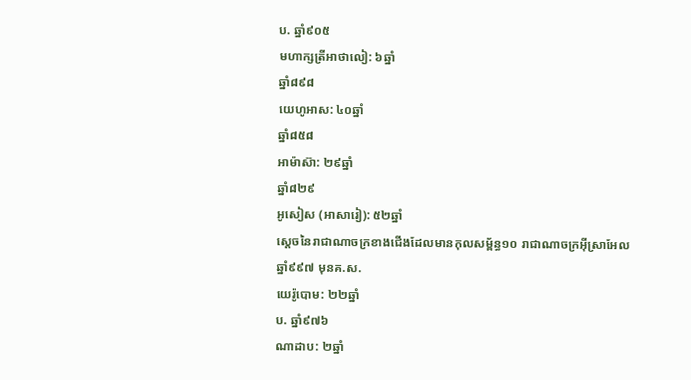ប. ឆ្នាំ៩០៥
មហាក្សត្រីអាថាលៀ: ៦ឆ្នាំ
ឆ្នាំ៨៩៨
យេហូអាស: ៤០ឆ្នាំ
ឆ្នាំ៨៥៨
អាម៉ាស៊ា: ២៩ឆ្នាំ
ឆ្នាំ៨២៩
អូសៀស (អាសារៀ): ៥២ឆ្នាំ
ស្ដេចនៃរាជាណាចក្រខាងជើងដែលមានកុលសម្ព័ន្ធ១០ រាជាណាចក្រអ៊ីស្រាអែល
ឆ្នាំ៩៩៧ មុនគ.ស.
យេរ៉ូបោម: ២២ឆ្នាំ
ប. ឆ្នាំ៩៧៦
ណាដាប: ២ឆ្នាំ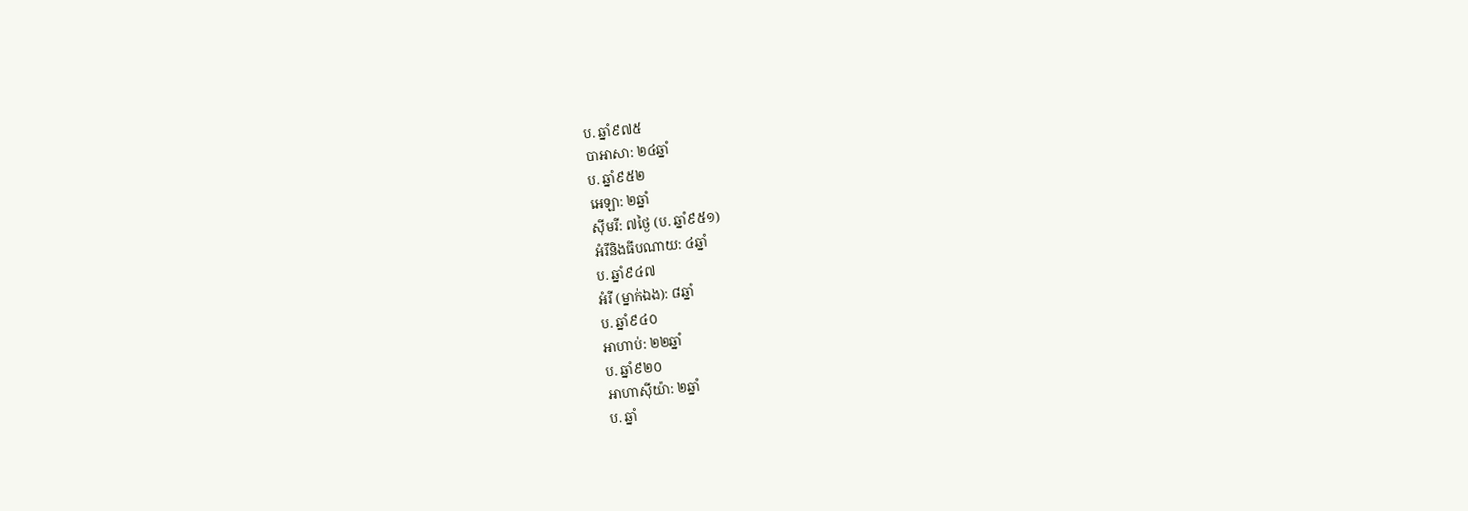ប. ឆ្នាំ៩៧៥
បាអាសា: ២៤ឆ្នាំ
ប. ឆ្នាំ៩៥២
អេឡា: ២ឆ្នាំ
ស៊ីមរី: ៧ថ្ងៃ (ប. ឆ្នាំ៩៥១)
អំរីនិងធីបណាយ: ៤ឆ្នាំ
ប. ឆ្នាំ៩៤៧
អំរី (ម្នាក់ឯង): ៨ឆ្នាំ
ប. ឆ្នាំ៩៤០
អាហាប់: ២២ឆ្នាំ
ប. ឆ្នាំ៩២០
អាហាស៊ីយ៉ា: ២ឆ្នាំ
ប. ឆ្នាំ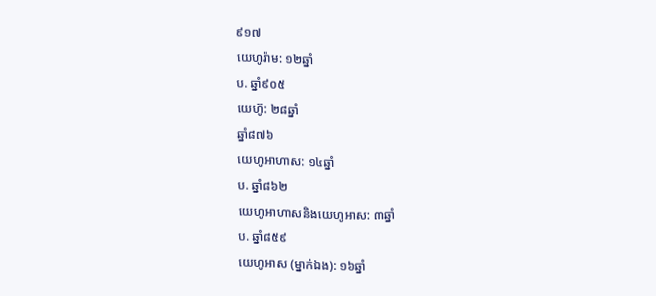៩១៧
យេហូរ៉ាម: ១២ឆ្នាំ
ប. ឆ្នាំ៩០៥
យេហ៊ូ: ២៨ឆ្នាំ
ឆ្នាំ៨៧៦
យេហូអាហាស: ១៤ឆ្នាំ
ប. ឆ្នាំ៨៦២
យេហូអាហាសនិងយេហូអាស: ៣ឆ្នាំ
ប. ឆ្នាំ៨៥៩
យេហូអាស (ម្នាក់ឯង): ១៦ឆ្នាំ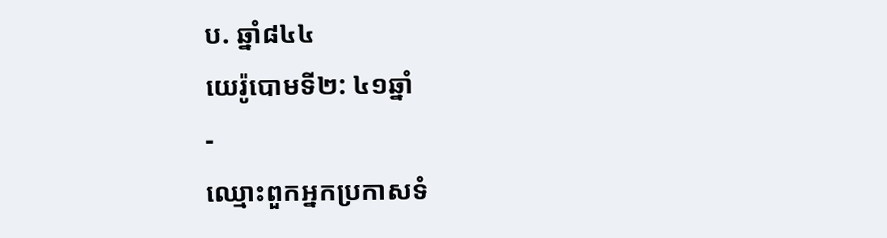ប. ឆ្នាំ៨៤៤
យេរ៉ូបោមទី២: ៤១ឆ្នាំ
-
ឈ្មោះពួកអ្នកប្រកាសទំ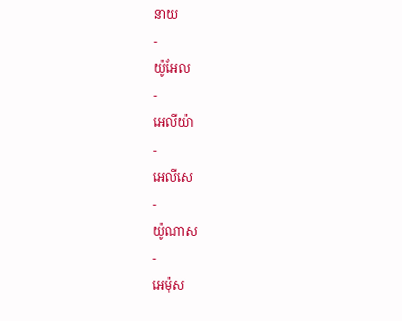នាយ
-
យ៉ូអែល
-
អេលីយ៉ា
-
អេលីសេ
-
យ៉ូណាស
-
អេម៉ុស